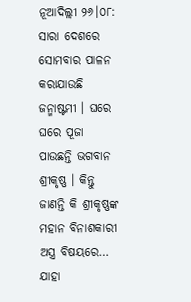ନୂଆଦିଲ୍ଲୀ ୨୬।୦୮: ସାରା ଦେଶରେ ସୋମବାର ପାଳନ କରାଯାଉଛି ଜନ୍ମାଷ୍ଟମୀ । ଘରେ ଘରେ ପୂଜା ପାଉଛନ୍ତି ଭଗବାନ ଶ୍ରୀକୃଷ୍ଣ । କିନ୍ତୁ ଜାଣନ୍ତି କି ଶ୍ରୀକୃଷ୍ଣଙ୍କ ମହାନ ବିନାଶକାରୀ ଅସ୍ତ୍ର ବିଷୟରେ… ଯାହା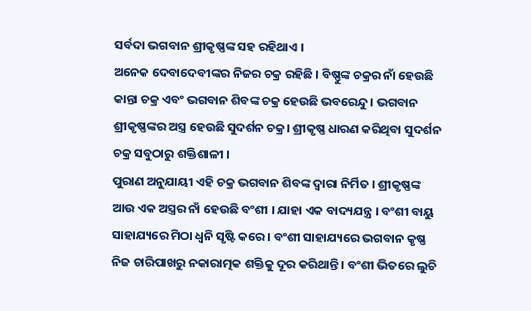ସର୍ବଦା ଭଗବାନ ଶ୍ରୀକୃଷ୍ଣଙ୍କ ସହ ରହିଥାଏ ।
ଅନେକ ଦେବାଦେବୀଙ୍କର ନିଜର ଚକ୍ର ରହିଛି । ବିଷ୍ଣୁଙ୍କ ଚକ୍ରର ନାଁ ହେଉଛି କାନ୍ତା ଚକ୍ର ଏବଂ ଭଗବାନ ଶିବଙ୍କ ଚକ୍ର ହେଉଛି ଭବରେନ୍ଦୁ। ଭଗବାନ ଶ୍ରୀକୃଷ୍ଣଙ୍କର ଅସ୍ତ୍ର ହେଉଛି ସୁଦର୍ଶନ ଚକ୍ର। ଶ୍ରୀକୃଷ୍ଣ ଧାରଣ କରିଥିବା ସୁଦର୍ଶନ ଚକ୍ର ସବୁଠାରୁ ଶକ୍ତିଶାଳୀ ।
ପୁରାଣ ଅନୁଯାୟୀ ଏହି ଚକ୍ର ଭଗବାନ ଶିବଙ୍କ ଦ୍ୱାରା ନିର୍ମିତ । ଶ୍ରୀକୃଷ୍ଣଙ୍କ ଆଉ ଏକ ଅସ୍ତ୍ରର ନାଁ ହେଉଛି ବଂଶୀ । ଯାହା ଏକ ବାଦ୍ୟଯନ୍ତ୍ର । ବଂଶୀ ବାୟୁ ସାହାଯ୍ୟରେ ମିଠା ଧ୍ୱନି ସୃଷ୍ଟି କରେ । ବଂଶୀ ସାହାଯ୍ୟରେ ଭଗବାନ କୃଷ୍ଣ ନିଜ ଚାରିପାଖରୁ ନକାରାତ୍ମକ ଶକ୍ତିକୁ ଦୂର କରିଥାନ୍ତି । ବଂଶୀ ଭିତରେ ଲୁଚି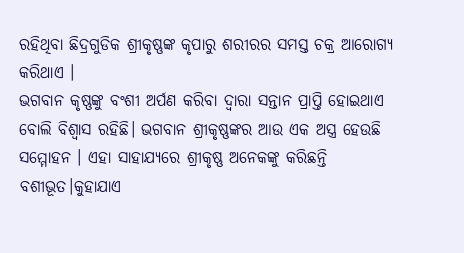ରହିଥିବା ଛିଦ୍ରଗୁଡିକ ଶ୍ରୀକୃଷ୍ଣଙ୍କ କୃପାରୁ ଶରୀରର ସମସ୍ତ ଚକ୍ର ଆରୋଗ୍ୟ କରିଥାଏ ।
ଭଗବାନ କୃଷ୍ଣଙ୍କୁ ବଂଶୀ ଅର୍ପଣ କରିବା ଦ୍ବାରା ସନ୍ତାନ ପ୍ରାପ୍ତି ହୋଇଥାଏ ବୋଲି ବିଶ୍ୱାସ ରହିଛି। ଭଗବାନ ଶ୍ରୀକୃଷ୍ଣଙ୍କର ଆଉ ଏକ ଅସ୍ତ୍ର ହେଉଛି ସମ୍ମୋହନ । ଏହା ସାହାଯ୍ୟରେ ଶ୍ରୀକୃଷ୍ଣ ଅନେକଙ୍କୁ କରିଛନ୍ତି ବଶୀଭୂତ।କୁହାଯାଏ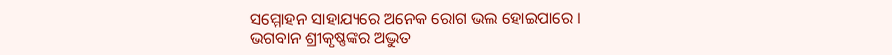ସମ୍ମୋହନ ସାହାଯ୍ୟରେ ଅନେକ ରୋଗ ଭଲ ହୋଇପାରେ ।
ଭଗବାନ ଶ୍ରୀକୃଷ୍ଣଙ୍କର ଅଦ୍ଭୁତ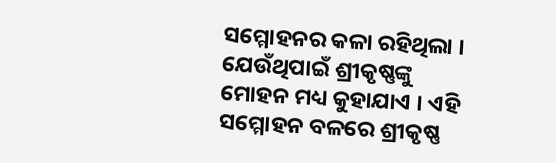ସମ୍ମୋହନର କଳା ରହିଥିଲା । ଯେଉଁଥିପାଇଁ ଶ୍ରୀକୃଷ୍ଣଙ୍କୁ ମୋହନ ମଧ୍ୟ କୁହାଯାଏ । ଏହି ସମ୍ମୋହନ ବଳରେ ଶ୍ରୀକୃଷ୍ଣ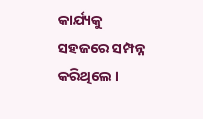କାର୍ଯ୍ୟକୁ ସହଜରେ ସମ୍ପନ୍ନ କରିଥିଲେ ।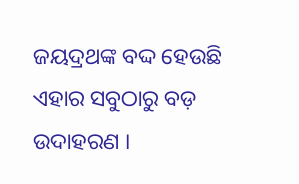ଜୟଦ୍ରଥଙ୍କ ବଦ୍ଦ ହେଉଛି ଏହାର ସବୁଠାରୁ ବଡ଼ ଉଦାହରଣ ।